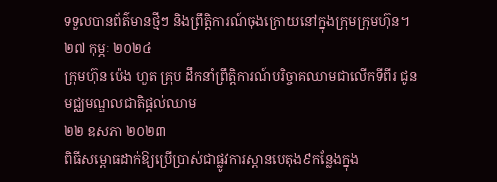ទទួលបានព័ត៌មានថ្មីៗ និងព្រឹត្តិការណ៍ចុងក្រោយនៅក្នុងក្រុមក្រុមហ៊ុន។
២៧ កុម្ភៈ ២០២៤
ក្រុមហ៊ុន ប៉េង ហួត គ្រុប ដឹកនាំព្រឹត្តិការណ៍បរិច្ចាគឈាមជាលើកទីពីរ ជូនមជ្ឈមណ្ឌលជាតិផ្តល់ឈាម
២២ ឧសភា ២០២៣
ពិធីសម្ពោធដាក់ឱ្យប្រើប្រាស់ជាផ្លូវការស្ពានបេតុង៩កន្លែងក្នុង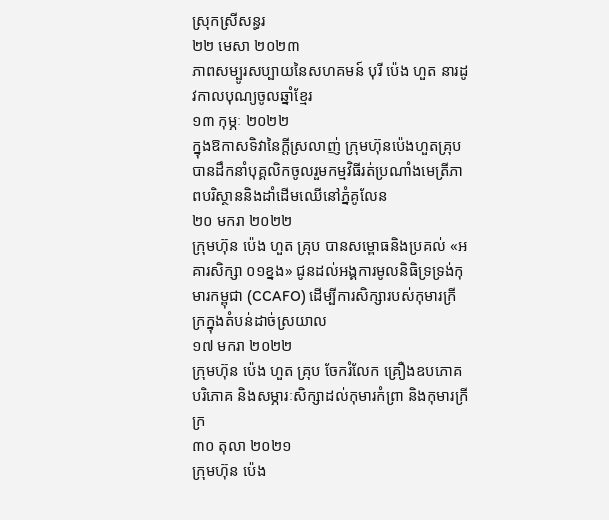ស្រុកស្រីសន្ធរ
២២ មេសា ២០២៣
ភាពសម្បូរសប្បាយនៃសហគមន៍ បុរី ប៉េង ហួត នារដូវកាលបុណ្យចូលឆ្នាំខ្មែរ
១៣ កុម្ភៈ ២០២២
ក្នុងឱកាសទិវានៃក្តីស្រលាញ់ ក្រុមហ៊ុនប៉េងហួតគ្រុបបានដឹកនាំបុគ្គលិកចូលរួមកម្មវិធីរត់ប្រណាំងមេត្រីភាពបរិស្ថាននិងដាំដើមឈើនៅភ្នំគូលែន
២០ មករា ២០២២
ក្រុមហ៊ុន ប៉េង ហួត គ្រុប បានសម្ពោធនិងប្រគល់ «អគារសិក្សា ០១ខ្នង» ជូនដល់អង្គការមូលនិធិទ្រទ្រង់កុមារកម្ពុជា (CCAFO) ដើម្បីការសិក្សារបស់កុមារក្រីក្រក្នុងតំបន់ដាច់ស្រយាល
១៧ មករា ២០២២
ក្រុមហ៊ុន ប៉េង ហួត គ្រុប ចែករំលែក គ្រឿងឧបភោគបរិភោគ និងសម្ភារៈសិក្សាដល់កុមារកំព្រា និងកុមារក្រីក្រ
៣០ តុលា ២០២១
ក្រុមហ៊ុន ប៉េង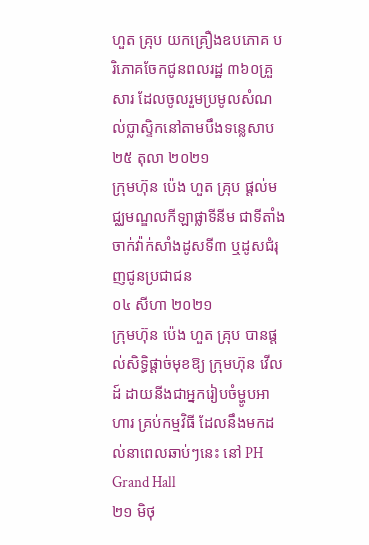ហួត គ្រុប យកគ្រឿងឧបភោគ បរិភោគចែកជូនពលរដ្ឋ ៣៦០គ្រួសារ ដែលចូលរួមប្រមូលសំណល់ប្លាស្ទិកនៅតាមបឹងទន្លេសាប
២៥ តុលា ២០២១
ក្រុមហ៊ុន ប៉េង ហួត គ្រុប ផ្ដល់មជ្ឈមណ្ឌលកីឡាផ្លាទីនីម ជាទីតាំងចាក់វ៉ាក់សាំងដូសទី៣ ឬដូសជំរុញជូនប្រជាជន
០៤ សីហា ២០២១
ក្រុមហ៊ុន ប៉េង ហួត គ្រុប បានផ្តល់សិទ្ធិផ្តាច់មុខឱ្យ ក្រុមហ៊ុន វើលដ៍ ដាយនីងជាអ្នករៀបចំម្ហូបអាហារ គ្រប់កម្មវិធី ដែលនឹងមកដល់នាពេលឆាប់ៗនេះ នៅ PH Grand Hall
២១ មិថុ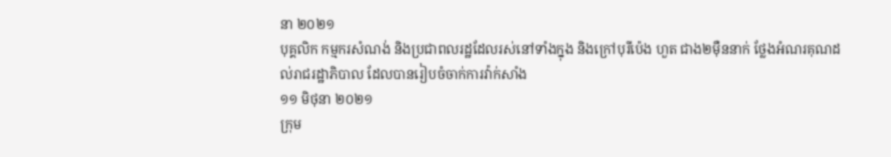នា ២០២១
បុគ្គលិក កម្មករសំណង់ និងប្រជាពលរដ្ឋដែលរស់នៅទាំងក្នុង និងក្រៅបុរីប៉េង ហួត ជាង២ម៉ឺននាក់ ថ្លែងអំណរគុណដល់រាជរដ្ឋាភិបាល ដែលបានរៀបចំចាក់ការវ៉ាក់សាំង
១១ មិថុនា ២០២១
ក្រុម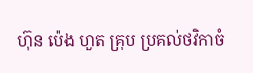ហ៊ុន ប៉េង ហួត គ្រុប ប្រគល់ថវិកាចំ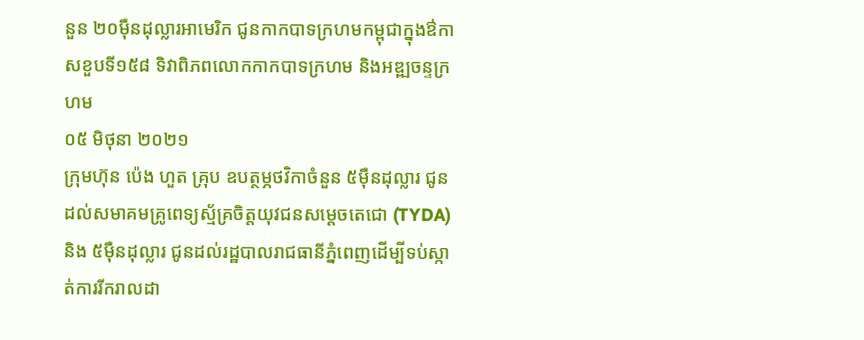នួន ២០ម៉ឺនដុល្លារអាមេរិក ជូនកាកបាទក្រហមកម្ពុជាក្នុងឳកាសខួបទី១៥៨ ទិវាពិភពលោកកាកបាទក្រហម និងអឌ្ឍចន្ទក្រហម
០៥ មិថុនា ២០២១
ក្រុមហ៊ុន ប៉េង ហួត គ្រុប ឧបត្ថម្ភថវិកាចំនួន ៥ម៉ឺនដុល្លារ ជូនដល់សមាគមគ្រូពេទ្យស្ម័គ្រចិត្តយុវជនសម្តេចតេជោ (TYDA) និង ៥ម៉ឺនដុល្លារ ជូនដល់រដ្ឋបាលរាជធានីភ្នំពេញដើម្បីទប់ស្កាត់ការរីករាលដា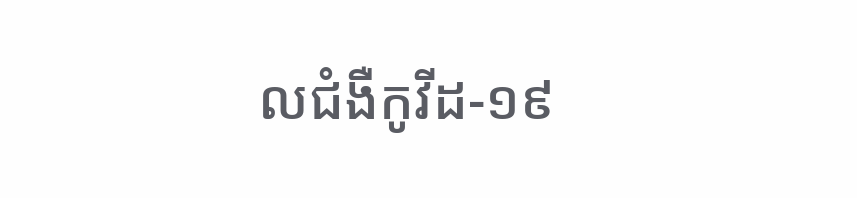លជំងឺកូវីដ-១៩